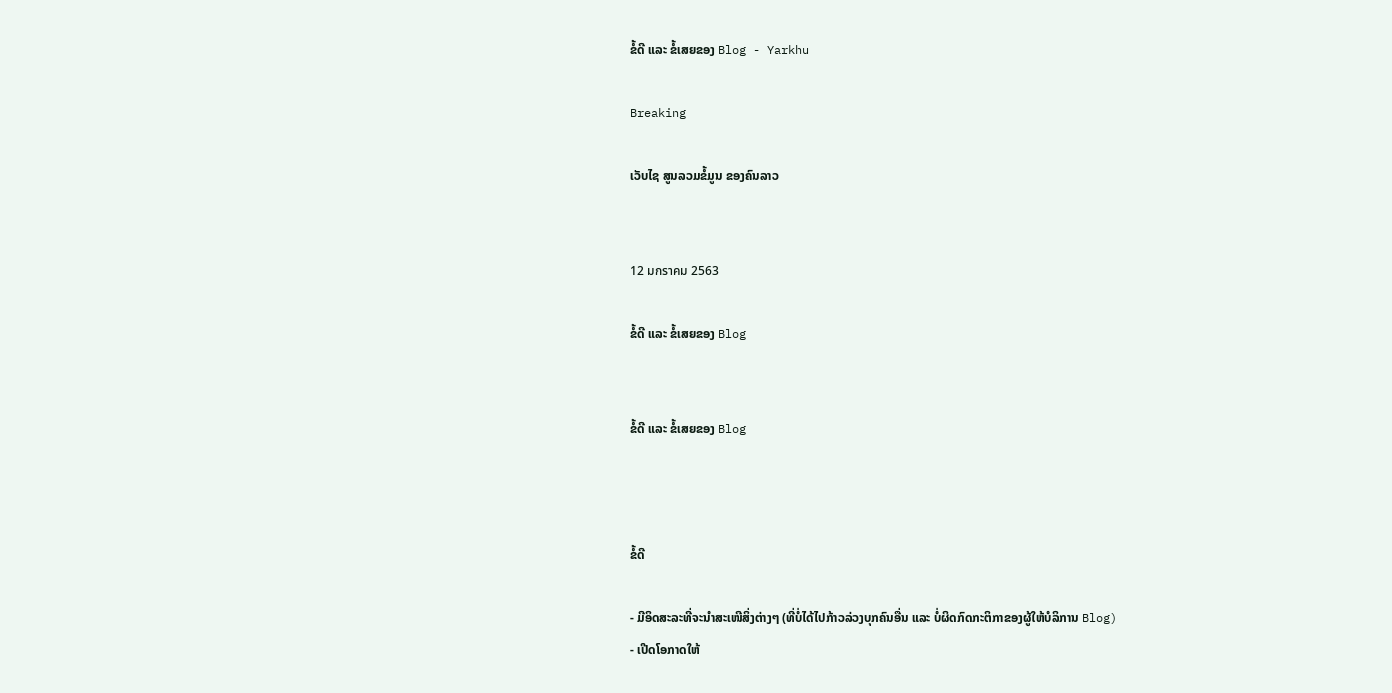ຂໍ້ດີ ແລະ ຂໍ້ເສຍຂອງ Blog - Yarkhu

Breaking

ເວັບໄຊ ສູນລວມຂໍ້ມູນ ຂອງຄົນລາວ


12 มกราคม 2563

ຂໍ້ດີ ແລະ ຂໍ້ເສຍຂອງ Blog


ຂໍ້ດີ ແລະ ຂໍ້ເສຍຂອງ Blog



ຂໍ້ດີ

- ມີອິດສະລະທີ່ຈະນໍາສະເໜີສິ່ງຕ່າງໆ (ທີ່ບໍ່ໄດ້ໄປກ້າວລ່ວງບຸກຄົນອື່ນ ແລະ ບໍ່ຜິດກົດກະຕິກາຂອງຜູ້ໃຫ້ບໍລິການ Blog)
- ເປີດໂອກາດໃຫ້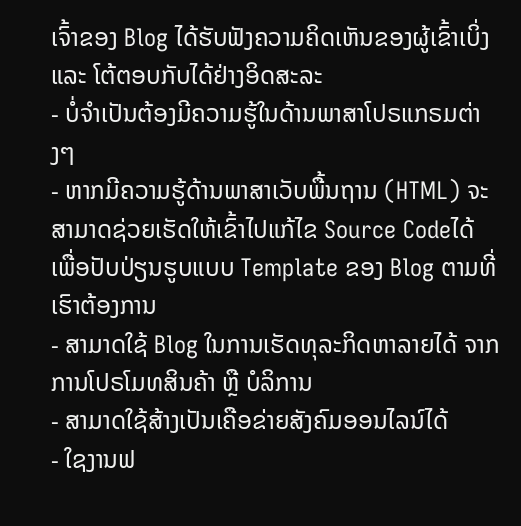ເຈົ້າຂອງ Blog ໄດ້ຮັບຟັງຄວາມຄິດເຫັນຂອງຜູ້ເຂົ້າເບິ່ງ ແລະ ໂຕ້ຕອບກັບໄດ້ຢ່າງອິດສະລະ
- ບໍ່ຈໍາເປັນຕ້ອງມີຄວາມຮູ້ໃນດ້ານພາສາໂປຣແກຣມຕ່າງໆ
- ຫາກມີຄວາມຮູ້ດ້ານພາສາເວັບພື້ນຖານ (HTML) ຈະສາມາດຊ່ວຍເຮັດໃຫ້ເຂົ້າໄປແກ້ໄຂ Source Codeໄດ້ ເພື່ອປັບປ່ຽນຮູບແບບ Template ຂອງ Blog ຕາມທີ່ເຮົາຕ້ອງການ
- ສາມາດໃຊ້ Blog ໃນການເຮັດທຸລະກິດຫາລາຍໄດ້ ຈາກການໂປຣໂມທສິນຄ້າ ຫຼື ບໍລິການ
- ສາມາດໃຊ້ສ້າງເປັນເຄືອຂ່າຍສັງຄົມອອນໄລນ໌ໄດ້
- ໃຊງານຟ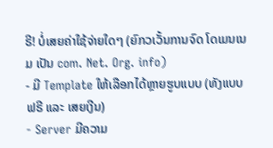ຣີ! ບໍ່ເສຍຄ່າໃຊ້ຈ່າຍໃດໆ (ຍົກວເວັ້ນການຈົດ ໂດເມນເນມ ເປັນ com. Net. Org. info)
- ມີ Template ໃຫ້ເລືອກໄດ້ຫຼາຍຮູບແບບ (ທັງແບບຟຣີ ແລະ ເສຍເງີນ)
- Server ມີຄວາມ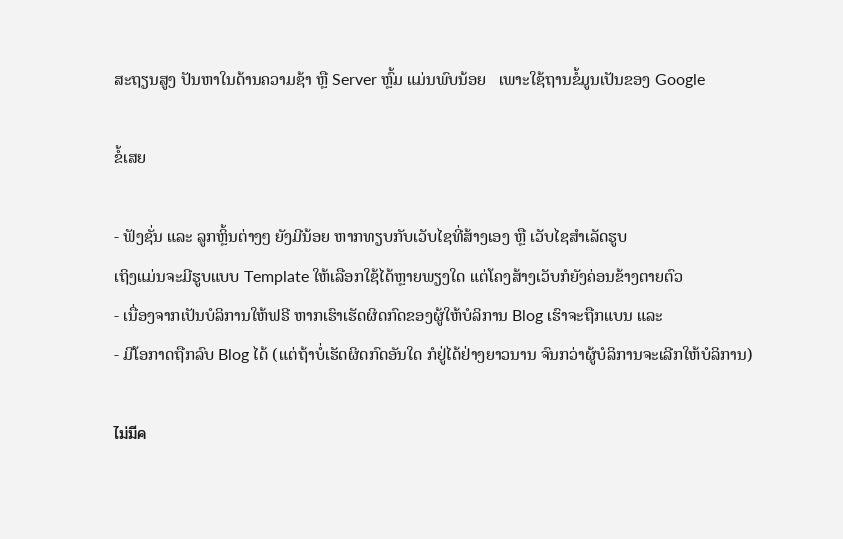ສະຖຽນສູງ ປັນຫາໃນດ້ານຄວາມຊ້າ ຫຼື Server ຫຼົ້ມ ແມ່ນພົບນ້ອຍ   ເພາະໃຊ້ຖານຂໍ້ມູນເປັນຂອງ Google

ຂໍ້ເສຍ

- ຟັງຊັ່ນ ແລະ ລູກຫຼິ້ນຕ່າງໆ ຍັງມີນ້ອຍ ຫາກທຽບກັບເວັບໄຊທີ່ສ້າງເອງ ຫຼື ເວັບໄຊສໍາເລັດຮູບ
ເຖິງແມ່ນຈະມີຮູບແບບ Template ໃຫ້ເລືອກໃຊ້ໄດ້ຫຼາຍພຽງໃດ ແຕ່ໂຄງສ້າງເວັບກໍຍັງຄ່ອນຂ້າງຕາຍຕົວ
- ເນື່ອງຈາກເປັນບໍລິການໃຫ້ຟຣີ ຫາກເຮົາເຮັດຜິດກົດຂອງຜູ້ໃຫ້ບໍລິການ Blog ເຮົາຈະຖືກແບນ ແລະ
- ມີໂອກາດຖືກລົບ Blog ໄດ້ (ແຕ່ຖ້າບໍ່ເຮັດຜິດກົດອັນໃດ ກໍຢູ່ໄດ້ຢ່າງຍາວນານ ຈົນກວ່າຜູ້ບໍລິການຈະເລີກໃຫ້ບໍລິການ)

ไม่มีค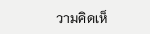วามคิดเห็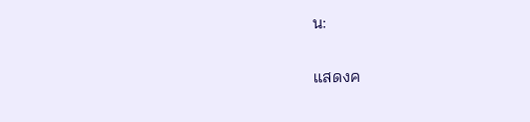น:

แสดงค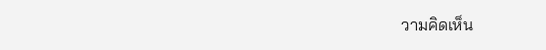วามคิดเห็น